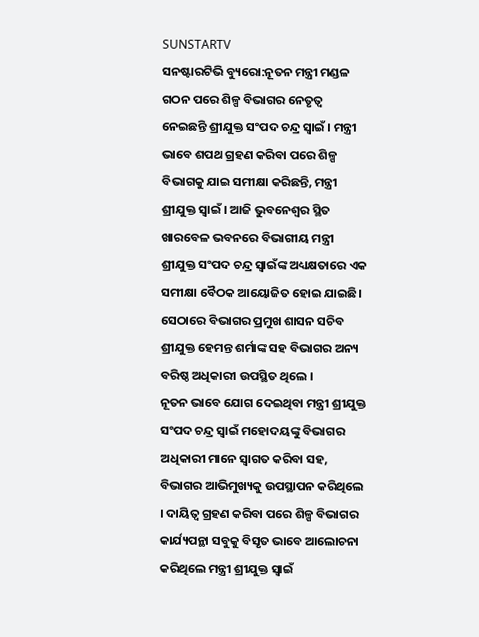SUNSTARTV
ସନଷ୍ଟାରଟିଭି ବ୍ୟୁରୋ:ନୂତନ ମନ୍ତ୍ରୀ ମଣ୍ଡଳ ଗଠନ ପରେ ଶିଳ୍ପ ବିଭାଗର ନେତୃତ୍ୱ ନେଇଛନ୍ତି ଶ୍ରୀଯୁକ୍ତ ସଂପଦ ଚନ୍ଦ୍ର ସ୍ୱାଇଁ । ମନ୍ତ୍ରୀ ଭାବେ ଶପଥ ଗ୍ରହଣ କରିବା ପରେ ଶିଳ୍ପ ବିଭାଗକୁ ଯାଇ ସମୀକ୍ଷା କରିଛନ୍ତି, ମନ୍ତ୍ରୀ ଶ୍ରୀଯୁକ୍ତ ସ୍ୱାଇଁ । ଆଜି ଭୁବନେଶ୍ୱର ସ୍ଥିତ ଖାରବେଳ ଭବନରେ ବିଭାଗୀୟ ମନ୍ତ୍ରୀ ଶ୍ରୀଯୁକ୍ତ ସଂପଦ ଚନ୍ଦ୍ର ସ୍ୱାଇଁଙ୍କ ଅଧ୍ୟକ୍ଷତାରେ ଏକ ସମୀକ୍ଷା ବୈଠକ ଆୟୋଜିତ ହୋଇ ଯାଇଛି। ସେଠାରେ ବିଭାଗର ପ୍ରମୁଖ ଶାସନ ସଚିବ ଶ୍ରୀଯୁକ୍ତ ହେମନ୍ତ ଶର୍ମାଙ୍କ ସହ ବିଭାଗର ଅନ୍ୟ ବରିଷ୍ଠ ଅଧିକାରୀ ଉପସ୍ଥିତ ଥିଲେ ।
ନୂତନ ଭାବେ ଯୋଗ ଦେଇଥିବା ମନ୍ତ୍ରୀ ଶ୍ରୀଯୁକ୍ତ ସଂପଦ ଚନ୍ଦ୍ର ସ୍ୱାଇଁ ମହୋଦୟଙ୍କୁ ବିଭାଗର ଅଧିକାରୀ ମାନେ ସ୍ୱାଗତ କରିବା ସହ, ବିଭାଗର ଆଭିମୁଖ୍ୟକୁ ଉପସ୍ଥାପନ କରିଥିଲେ । ଦାୟିତ୍ୱ ଗ୍ରହଣ କରିବା ପରେ ଶିଳ୍ପ ବିଭାଗର କାର୍ଯ୍ୟପନ୍ଥା ସବୁକୁ ବିସୃତ ଭାବେ ଆଲୋଚନା କରିଥିଲେ ମନ୍ତ୍ରୀ ଶ୍ରୀଯୁକ୍ତ ସ୍ୱାଇଁ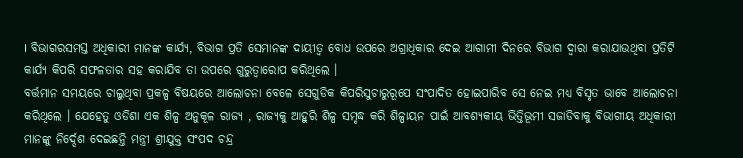। ବିଭାଗରସମସ୍ତ ଅଧିକାରୀ ମାନଙ୍କ କାର୍ଯ୍ୟ, ବିଭାଗ ପ୍ରତି ସେମାନଙ୍କ ଦାୟୀତ୍ୱ ବୋଧ ଉପରେ ଅଗ୍ରାଧିକାର ଦେଇ ଆଗାମୀ ଦିନରେ ବିଭାଗ ଦ୍ୱାରା କରାଯାଉଥିବା ପ୍ରତିଟି କାର୍ଯ୍ୟ କିପରି ସଫଳତାର ସହ କରାଯିବ ତା ଉପରେ ଗୁରୁତ୍ୱାରୋପ କରିଥିଲେ ।
ବର୍ତ୍ତମାନ ସମୟରେ ଚାଲୁଥିବା ପ୍ରକଳ୍ପ ବିଷୟରେ ଆଲୋଚନା ବେଳେ ସେଗୁଡିକ କିପରିସୁଚାରୁରୂପେ ସଂପାଦିତ ହୋଇପାରିବ ସେ ନେଇ ମଧ୍ୟ ବିସୃତ ଭାବେ ଆଲୋଚନା କରିଥିଲେ । ଯେହେତୁ ଓଡିଶା ଏକ ଶିଳ୍ପ ଅନୁକୂଳ ରାଜ୍ୟ , ରାଜ୍ୟକୁ ଆହୁରି ଶିଳ୍ପ ସମୃଦ୍ଧ କରି ଶିଳ୍ପାୟନ ପାଇଁ ଆବଶ୍ୟକୀୟ ଭିତ୍ତିଭୂମୀ ସଜାଡିବାକୁ ବିଭାଗୀୟ ଅଧିକାରୀ ମାନଙ୍କୁ ନିର୍ଦ୍ଦେଶ ଦେଇଛନ୍ତି ମନ୍ତ୍ରୀ ଶ୍ରୀଯୁକ୍ତ ସଂପଦ ଚନ୍ଦ୍ର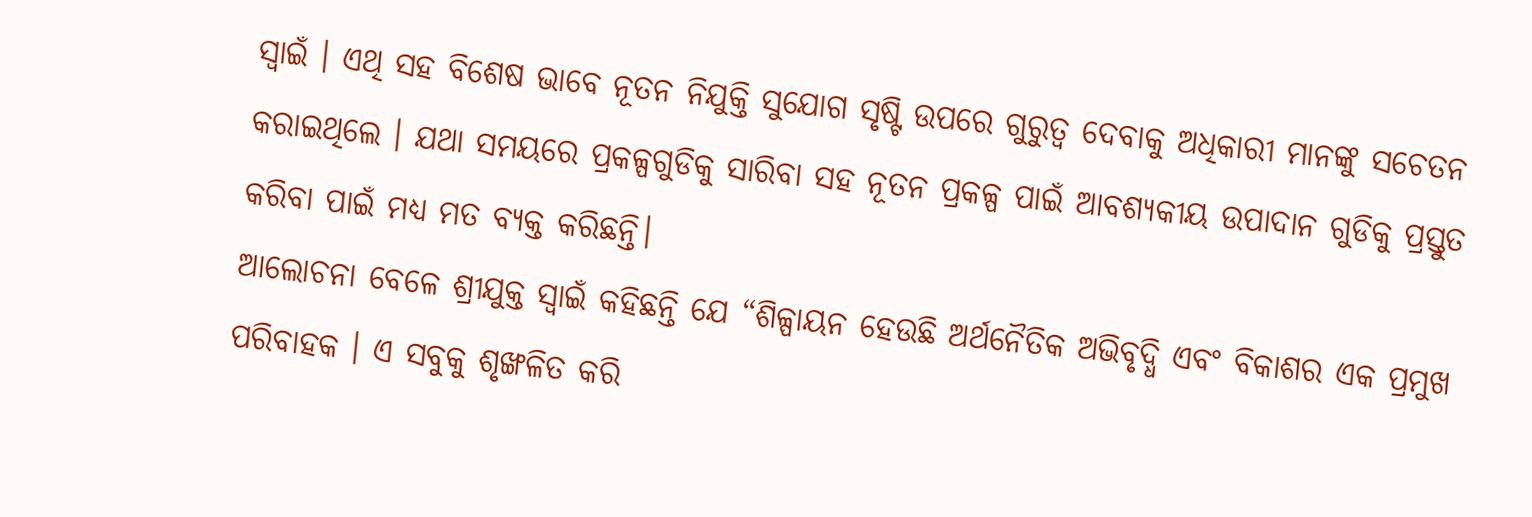ସ୍ୱାଇଁ । ଏଥି ସହ ବିଶେଷ ଭାବେ ନୂତନ ନିଯୁକ୍ତି ସୁଯୋଗ ସୃଷ୍ଟି ଉପରେ ଗୁରୁତ୍ୱ ଦେବାକୁ ଅଧିକାରୀ ମାନଙ୍କୁ ସଚେତନ କରାଇଥିଲେ । ଯଥା ସମୟରେ ପ୍ରକଳ୍ପଗୁଡିକୁ ସାରିବା ସହ ନୂତନ ପ୍ରକଳ୍ପ ପାଇଁ ଆବଶ୍ୟକୀୟ ଉପାଦାନ ଗୁଡିକୁ ପ୍ରସ୍ତୁତ କରିବା ପାଇଁ ମଧ୍ୟ ମତ ବ୍ୟକ୍ତ କରିଛନ୍ତି।
ଆଲୋଚନା ବେଳେ ଶ୍ରୀଯୁକ୍ତ ସ୍ୱାଇଁ କହିଛନ୍ତି ଯେ “ଶିଳ୍ପାୟନ ହେଉଛି ଅର୍ଥନୈତିକ ଅଭିବୃଦ୍ଧି ଏବଂ ବିକାଶର ଏକ ପ୍ରମୁଖ ପରିବାହକ । ଏ ସବୁକୁ ଶୃଙ୍ଖଳିତ କରି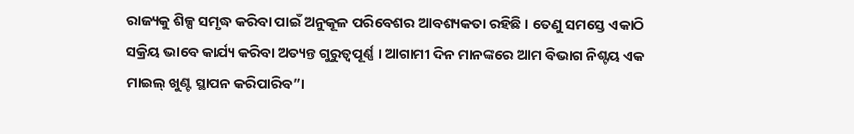ରାଜ୍ୟକୁ ଶିଳ୍ପ ସମୃଦ୍ଧ କରିବା ପାଇଁ ଅନୁକୂଳ ପରିବେଶର ଆବଶ୍ୟକତା ରହିଛି । ତେଣୁ ସମସ୍ତେ ଏକାଠି ସକ୍ରିୟ ଭାବେ କାର୍ଯ୍ୟ କରିବା ଅତ୍ୟନ୍ତ ଗୁରୁତ୍ୱପୂର୍ଣ୍ଣ । ଆଗାମୀ ଦିନ ମାନଙ୍କରେ ଆମ ବିଭାଗ ନିଶ୍ଟୟ ଏକ ମାଇଲ୍ ଖୁଣ୍ଟ ସ୍ଥାପନ କରିପାରିବ”।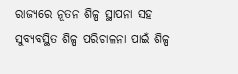ରାଜ୍ୟରେ ନୂତନ ଶିଳ୍ପ ସ୍ଥାପନା ସହ ସୁବ୍ୟବସ୍ଥିତ ଶିଳ୍ପ ପରିଚାଳନା ପାଇଁ ଶିଳ୍ପ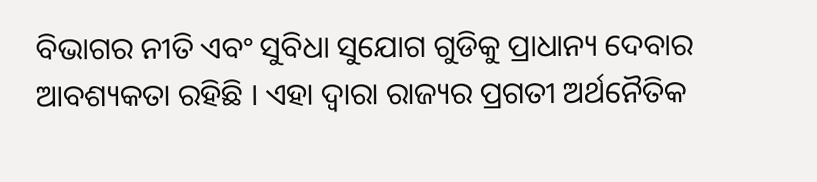ବିଭାଗର ନୀତି ଏବଂ ସୁବିଧା ସୁଯୋଗ ଗୁଡିକୁ ପ୍ରାଧାନ୍ୟ ଦେବାର ଆବଶ୍ୟକତା ରହିଛି । ଏହା ଦ୍ୱାରା ରାଜ୍ୟର ପ୍ରଗତୀ ଅର୍ଥନୈତିକ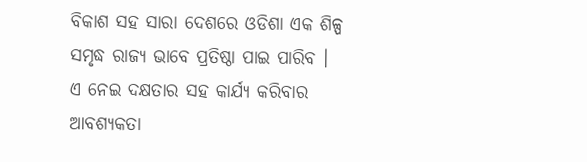ବିକାଶ ସହ ସାରା ଦେଶରେ ଓଡିଶା ଏକ ଶିଳ୍ପ ସମୃଦ୍ଧ ରାଜ୍ୟ ଭାବେ ପ୍ରତିଷ୍ଠା ପାଇ ପାରିବ । ଏ ନେଇ ଦକ୍ଷତାର ସହ କାର୍ଯ୍ୟ କରିବାର ଆବଶ୍ୟକତା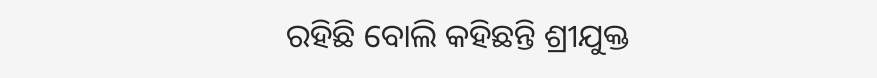ରହିଛି ବୋଲି କହିଛନ୍ତି ଶ୍ରୀଯୁକ୍ତ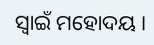ସ୍ୱାଇଁ ମହୋଦୟ ।